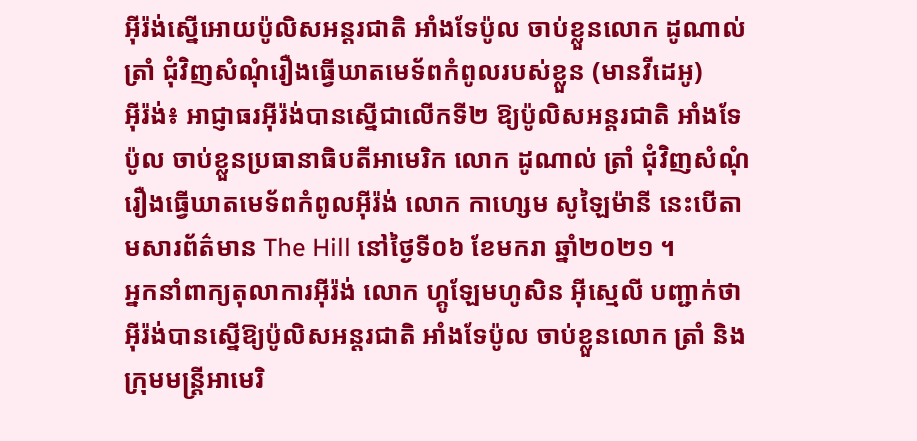អ៊ីរ៉ង់ស្នើអោយប៉ូលិសអន្តរជាតិ អាំងទែប៉ូល ចាប់ខ្លួនលោក ដូណាល់ ត្រាំ ជុំវិញសំណុំរឿងធ្វើឃាតមេទ័ពកំពូលរបស់ខ្លួន (មានវីដេអូ)
អ៊ីរ៉ង់៖ អាជ្ញាធរអ៊ីរ៉ង់បានស្នើជាលើកទី២ ឱ្យប៉ូលិសអន្តរជាតិ អាំងទែប៉ូល ចាប់ខ្លួនប្រធានាធិបតីអាមេរិក លោក ដូណាល់ ត្រាំ ជុំវិញសំណុំរឿងធ្វើឃាតមេទ័ពកំពូលអ៊ីរ៉ង់ លោក កាហ្សេម សូឡៃម៉ានី នេះបើតាមសារព័ត៌មាន The Hill នៅថ្ងៃទី០៦ ខែមករា ឆ្នាំ២០២១ ។
អ្នកនាំពាក្យតុលាការអ៊ីរ៉ង់ លោក ហ្គូឡែមហូសិន អ៊ីស្មេលី បញ្ជាក់ថា អ៊ីរ៉ង់បានស្នើឱ្យប៉ូលិសអន្តរជាតិ អាំងទែប៉ូល ចាប់ខ្លួនលោក ត្រាំ និងក្រុមមន្ត្រីអាមេរិ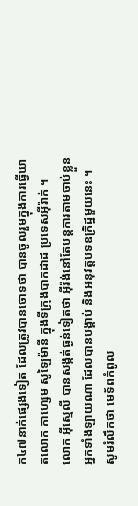ក៤៧នាក់ផ្សេងទៀត ដែលត្រូវបានចោទថា បានចូលរួមក្នុងការធ្វើឃាតលោក កាហ្សេម សូឡៃម៉ានី ក្នុងទីក្រុងបាកដាដ ប្រទេសអ៊ីរ៉ាក់ ។ លោក អ៊ីស្មេលី បានសង្កត់ធ្ងន់ទៀតថា អ៊ីរ៉ង់នៅតែបន្តការតាមចាប់ខ្លួនអ្នកទាំងឡាយណា ដែលបានបង្គាប់ និងអនុវត្តបទឧក្រិដ្ឋមួយនេះ ។
សូមរំលឹកថា មេទ័ពកំពូល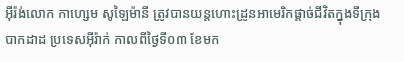អ៊ីរ៉ង់លោក កាហ្សេម សូឡៃម៉ានី ត្រូវបានយន្ដហោះដ្រូនអាមេរិកផ្ដាច់ជីវិតក្នុងទីក្រុងបាកដាដ ប្រទេសអ៊ីរ៉ាក់ កាលពីថ្ងៃទី០៣ ខែមក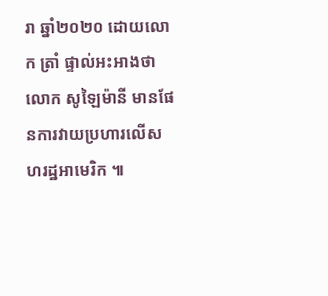រា ឆ្នាំ២០២០ ដោយលោក ត្រាំ ផ្ទាល់អះអាងថា លោក សូឡៃម៉ានី មានផែនការវាយប្រហារលើសហរដ្ឋអាមេរិក ៕